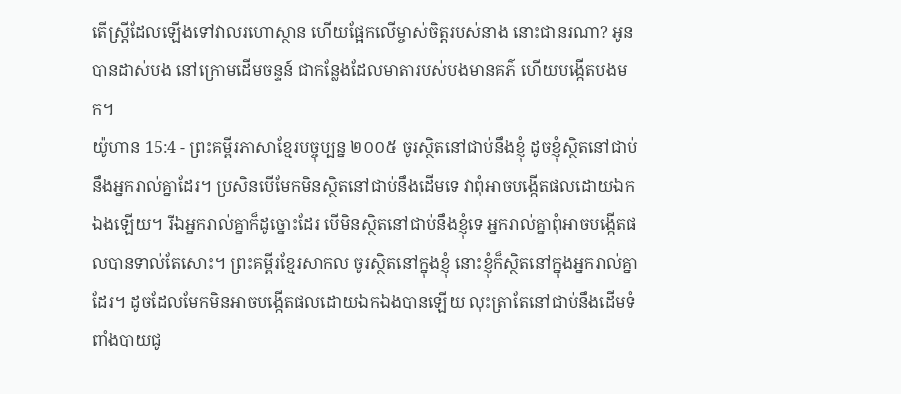តើស្ត្រីដែលឡើងទៅវាលរហោស្ថាន ហើយផ្អែកលើម្ចាស់ចិត្តរបស់នាង នោះជានរណា? អូនបានដាស់បង នៅក្រោមដើមចន្ទន៍ ជាកន្លែងដែលមាតារបស់បងមានគភ៌ ហើយបង្កើតបងមក។
យ៉ូហាន 15:4 - ព្រះគម្ពីរភាសាខ្មែរបច្ចុប្បន្ន ២០០៥ ចូរស្ថិតនៅជាប់នឹងខ្ញុំ ដូចខ្ញុំស្ថិតនៅជាប់នឹងអ្នករាល់គ្នាដែរ។ ប្រសិនបើមែកមិនស្ថិតនៅជាប់នឹងដើមទេ វាពុំអាចបង្កើតផលដោយឯកឯងឡើយ។ រីឯអ្នករាល់គ្នាក៏ដូច្នោះដែរ បើមិនស្ថិតនៅជាប់នឹងខ្ញុំទេ អ្នករាល់គ្នាពុំអាចបង្កើតផលបានទាល់តែសោះ។ ព្រះគម្ពីរខ្មែរសាកល ចូរស្ថិតនៅក្នុងខ្ញុំ នោះខ្ញុំក៏ស្ថិតនៅក្នុងអ្នករាល់គ្នាដែរ។ ដូចដែលមែកមិនអាចបង្កើតផលដោយឯកឯងបានឡើយ លុះត្រាតែនៅជាប់នឹងដើមទំពាំងបាយជូ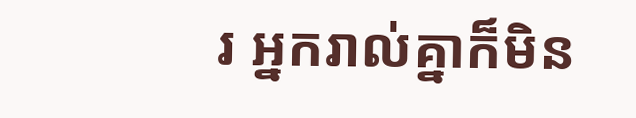រ អ្នករាល់គ្នាក៏មិន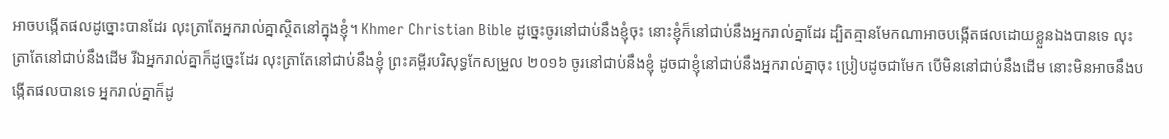អាចបង្កើតផលដូច្នោះបានដែរ លុះត្រាតែអ្នករាល់គ្នាស្ថិតនៅក្នុងខ្ញុំ។ Khmer Christian Bible ដូច្នេះចូរនៅជាប់នឹងខ្ញុំចុះ នោះខ្ញុំក៏នៅជាប់នឹងអ្នករាល់គ្នាដែរ ដ្បិតគ្មានមែកណាអាចបង្កើតផលដោយខ្លួនឯងបានទេ លុះត្រាតែនៅជាប់នឹងដើម រីឯអ្នករាល់គ្នាក៏ដូច្នេះដែរ លុះត្រាតែនៅជាប់នឹងខ្ញុំ ព្រះគម្ពីរបរិសុទ្ធកែសម្រួល ២០១៦ ចូរនៅជាប់នឹងខ្ញុំ ដូចជាខ្ញុំនៅជាប់នឹងអ្នករាល់គ្នាចុះ ប្រៀបដូចជាមែក បើមិននៅជាប់នឹងដើម នោះមិនអាចនឹងបង្កើតផលបានទេ អ្នករាល់គ្នាក៏ដូ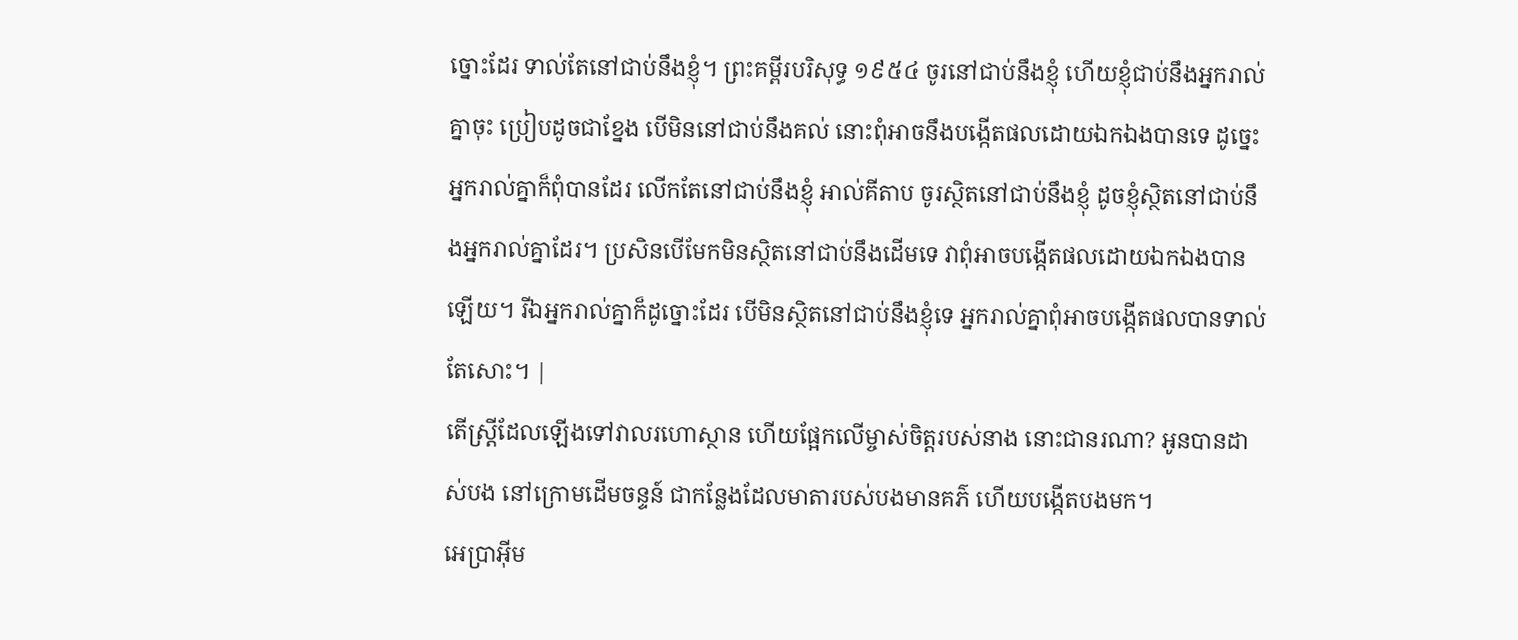ច្នោះដែរ ទាល់តែនៅជាប់នឹងខ្ញុំ។ ព្រះគម្ពីរបរិសុទ្ធ ១៩៥៤ ចូរនៅជាប់នឹងខ្ញុំ ហើយខ្ញុំជាប់នឹងអ្នករាល់គ្នាចុះ ប្រៀបដូចជាខ្នែង បើមិននៅជាប់នឹងគល់ នោះពុំអាចនឹងបង្កើតផលដោយឯកឯងបានទេ ដូច្នេះ អ្នករាល់គ្នាក៏ពុំបានដែរ លើកតែនៅជាប់នឹងខ្ញុំ អាល់គីតាប ចូរស្ថិតនៅជាប់នឹងខ្ញុំ ដូចខ្ញុំស្ថិតនៅជាប់នឹងអ្នករាល់គ្នាដែរ។ ប្រសិនបើមែកមិនស្ថិតនៅជាប់នឹងដើមទេ វាពុំអាចបង្កើតផលដោយឯកឯងបានឡើយ។ រីឯអ្នករាល់គ្នាក៏ដូច្នោះដែរ បើមិនស្ថិតនៅជាប់នឹងខ្ញុំទេ អ្នករាល់គ្នាពុំអាចបង្កើតផលបានទាល់តែសោះ។ |
តើស្ត្រីដែលឡើងទៅវាលរហោស្ថាន ហើយផ្អែកលើម្ចាស់ចិត្តរបស់នាង នោះជានរណា? អូនបានដាស់បង នៅក្រោមដើមចន្ទន៍ ជាកន្លែងដែលមាតារបស់បងមានគភ៌ ហើយបង្កើតបងមក។
អេប្រាអ៊ីម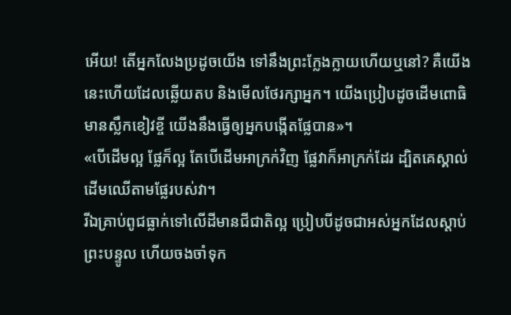អើយ! តើអ្នកលែងប្រដូចយើង ទៅនឹងព្រះក្លែងក្លាយហើយឬនៅ? គឺយើងនេះហើយដែលឆ្លើយតប និងមើលថែរក្សាអ្នក។ យើងប្រៀបដូចដើមពោធិមានស្លឹកខៀវខ្ចី យើងនឹងធ្វើឲ្យអ្នកបង្កើតផ្លែបាន»។
«បើដើមល្អ ផ្លែក៏ល្អ តែបើដើមអាក្រក់វិញ ផ្លែវាក៏អាក្រក់ដែរ ដ្បិតគេស្គាល់ដើមឈើតាមផ្លែរបស់វា។
រីឯគ្រាប់ពូជធ្លាក់ទៅលើដីមានជីជាតិល្អ ប្រៀបបីដូចជាអស់អ្នកដែលស្ដាប់ព្រះបន្ទូល ហើយចងចាំទុក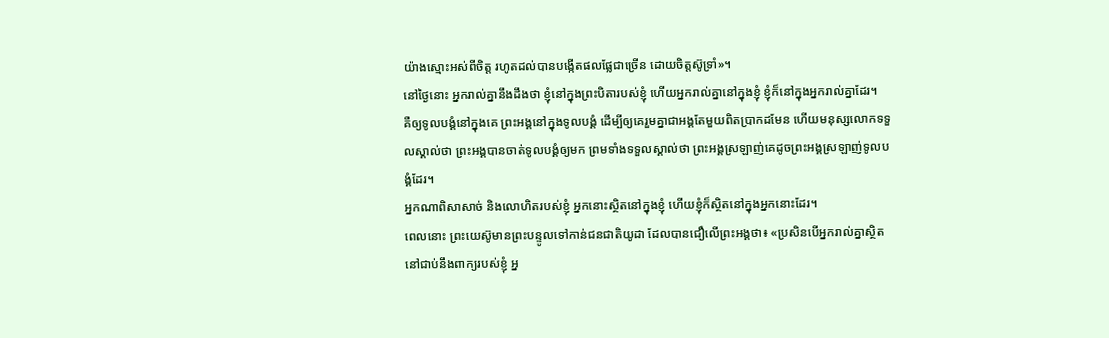យ៉ាងស្មោះអស់ពីចិត្ត រហូតដល់បានបង្កើតផលផ្លែជាច្រើន ដោយចិត្តស៊ូទ្រាំ»។
នៅថ្ងៃនោះ អ្នករាល់គ្នានឹងដឹងថា ខ្ញុំនៅក្នុងព្រះបិតារបស់ខ្ញុំ ហើយអ្នករាល់គ្នានៅក្នុងខ្ញុំ ខ្ញុំក៏នៅក្នុងអ្នករាល់គ្នាដែរ។
គឺឲ្យទូលបង្គំនៅក្នុងគេ ព្រះអង្គនៅក្នុងទូលបង្គំ ដើម្បីឲ្យគេរួមគ្នាជាអង្គតែមួយពិតប្រាកដមែន ហើយមនុស្សលោកទទួលស្គាល់ថា ព្រះអង្គបានចាត់ទូលបង្គំឲ្យមក ព្រមទាំងទទួលស្គាល់ថា ព្រះអង្គស្រឡាញ់គេដូចព្រះអង្គស្រឡាញ់ទូលបង្គំដែរ។
អ្នកណាពិសាសាច់ និងលោហិតរបស់ខ្ញុំ អ្នកនោះស្ថិតនៅក្នុងខ្ញុំ ហើយខ្ញុំក៏ស្ថិតនៅក្នុងអ្នកនោះដែរ។
ពេលនោះ ព្រះយេស៊ូមានព្រះបន្ទូលទៅកាន់ជនជាតិយូដា ដែលបានជឿលើព្រះអង្គថា៖ «ប្រសិនបើអ្នករាល់គ្នាស្ថិតនៅជាប់នឹងពាក្យរបស់ខ្ញុំ អ្ន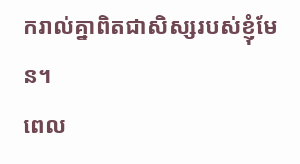ករាល់គ្នាពិតជាសិស្សរបស់ខ្ញុំមែន។
ពេល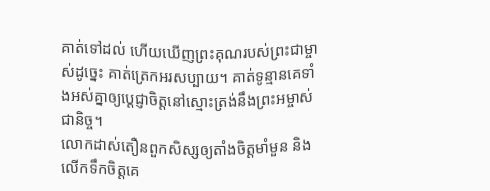គាត់ទៅដល់ ហើយឃើញព្រះគុណរបស់ព្រះជាម្ចាស់ដូច្នេះ គាត់ត្រេកអរសប្បាយ។ គាត់ទូន្មានគេទាំងអស់គ្នាឲ្យប្ដេជ្ញាចិត្តនៅស្មោះត្រង់នឹងព្រះអម្ចាស់ជានិច្ច។
លោកដាស់តឿនពួកសិស្សឲ្យតាំងចិត្តមាំមួន និងលើកទឹកចិត្តគេ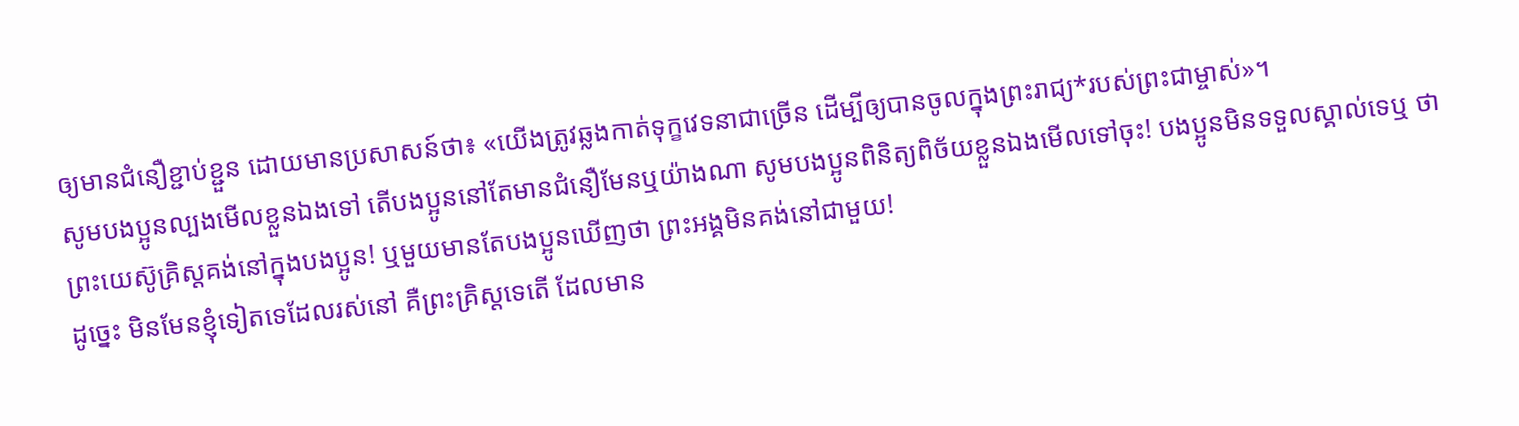ឲ្យមានជំនឿខ្ជាប់ខ្ជួន ដោយមានប្រសាសន៍ថា៖ «យើងត្រូវឆ្លងកាត់ទុក្ខវេទនាជាច្រើន ដើម្បីឲ្យបានចូលក្នុងព្រះរាជ្យ*របស់ព្រះជាម្ចាស់»។
សូមបងប្អូនល្បងមើលខ្លួនឯងទៅ តើបងប្អូននៅតែមានជំនឿមែនឬយ៉ាងណា សូមបងប្អូនពិនិត្យពិច័យខ្លួនឯងមើលទៅចុះ! បងប្អូនមិនទទួលស្គាល់ទេឬ ថាព្រះយេស៊ូគ្រិស្តគង់នៅក្នុងបងប្អូន! ឬមួយមានតែបងប្អូនឃើញថា ព្រះអង្គមិនគង់នៅជាមួយ!
ដូច្នេះ មិនមែនខ្ញុំទៀតទេដែលរស់នៅ គឺព្រះគ្រិស្តទេតើ ដែលមាន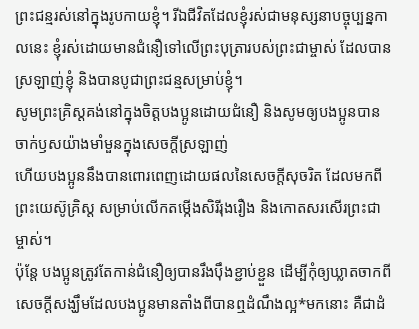ព្រះជន្មរស់នៅក្នុងរូបកាយខ្ញុំ។ រីឯជីវិតដែលខ្ញុំរស់ជាមនុស្សនាបច្ចុប្បន្នកាលនេះ ខ្ញុំរស់ដោយមានជំនឿទៅលើព្រះបុត្រារបស់ព្រះជាម្ចាស់ ដែលបានស្រឡាញ់ខ្ញុំ និងបានបូជាព្រះជន្មសម្រាប់ខ្ញុំ។
សូមព្រះគ្រិស្តគង់នៅក្នុងចិត្តបងប្អូនដោយជំនឿ និងសូមឲ្យបងប្អូនបានចាក់ឫសយ៉ាងមាំមួនក្នុងសេចក្ដីស្រឡាញ់
ហើយបងប្អូននឹងបានពោរពេញដោយផលនៃសេចក្ដីសុចរិត ដែលមកពីព្រះយេស៊ូគ្រិស្ត សម្រាប់លើកតម្កើងសិរីរុងរឿង និងកោតសរសើរព្រះជាម្ចាស់។
ប៉ុន្តែ បងប្អូនត្រូវតែកាន់ជំនឿឲ្យបានរឹងប៉ឹងខ្ជាប់ខ្ជួន ដើម្បីកុំឲ្យឃ្លាតចាកពីសេចក្ដីសង្ឃឹមដែលបងប្អូនមានតាំងពីបានឮដំណឹងល្អ*មកនោះ គឺជាដំ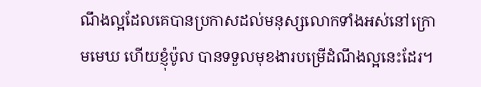ណឹងល្អដែលគេបានប្រកាសដល់មនុស្សលោកទាំងអស់នៅក្រោមមេឃ ហើយខ្ញុំប៉ូល បានទទួលមុខងារបម្រើដំណឹងល្អនេះដែរ។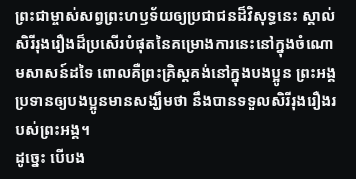ព្រះជាម្ចាស់សព្វព្រះហឫទ័យឲ្យប្រជាជនដ៏វិសុទ្ធនេះ ស្គាល់សិរីរុងរឿងដ៏ប្រសើរបំផុតនៃគម្រោងការនេះនៅក្នុងចំណោមសាសន៍ដទៃ ពោលគឺព្រះគ្រិស្តគង់នៅក្នុងបងប្អូន ព្រះអង្គប្រទានឲ្យបងប្អូនមានសង្ឃឹមថា នឹងបានទទួលសិរីរុងរឿងរបស់ព្រះអង្គ។
ដូច្នេះ បើបង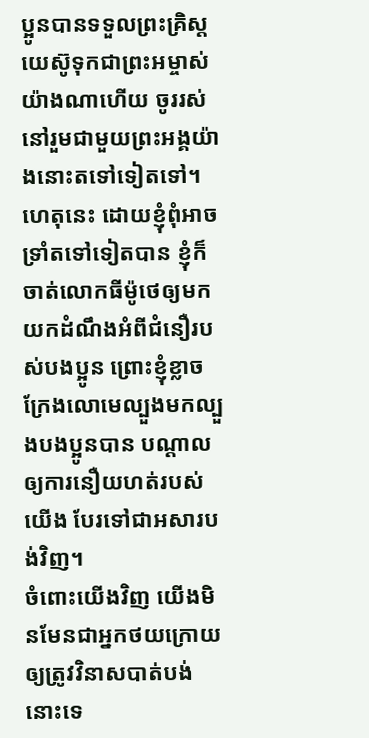ប្អូនបានទទួលព្រះគ្រិស្តយេស៊ូទុកជាព្រះអម្ចាស់យ៉ាងណាហើយ ចូររស់នៅរួមជាមួយព្រះអង្គយ៉ាងនោះតទៅទៀតទៅ។
ហេតុនេះ ដោយខ្ញុំពុំអាចទ្រាំតទៅទៀតបាន ខ្ញុំក៏ចាត់លោកធីម៉ូថេឲ្យមកយកដំណឹងអំពីជំនឿរបស់បងប្អូន ព្រោះខ្ញុំខ្លាចក្រែងលោមេល្បួងមកល្បួងបងប្អូនបាន បណ្ដាលឲ្យការនឿយហត់របស់យើង បែរទៅជាអសារបង់វិញ។
ចំពោះយើងវិញ យើងមិនមែនជាអ្នកថយក្រោយឲ្យត្រូវវិនាសបាត់បង់នោះទេ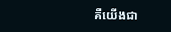គឺយើងជា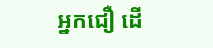អ្នកជឿ ដើ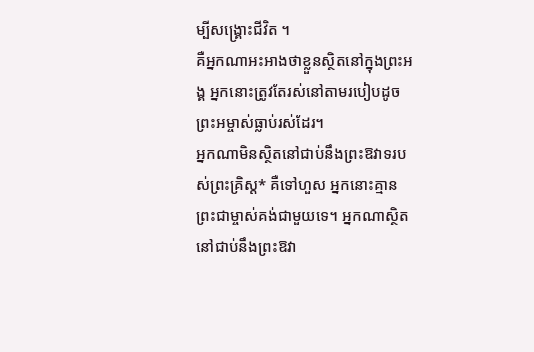ម្បីសង្គ្រោះជីវិត ។
គឺអ្នកណាអះអាងថាខ្លួនស្ថិតនៅក្នុងព្រះអង្គ អ្នកនោះត្រូវតែរស់នៅតាមរបៀបដូចព្រះអម្ចាស់ធ្លាប់រស់ដែរ។
អ្នកណាមិនស្ថិតនៅជាប់នឹងព្រះឱវាទរបស់ព្រះគ្រិស្ត* គឺទៅហួស អ្នកនោះគ្មានព្រះជាម្ចាស់គង់ជាមួយទេ។ អ្នកណាស្ថិតនៅជាប់នឹងព្រះឱវា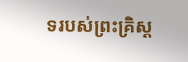ទរបស់ព្រះគ្រិស្ត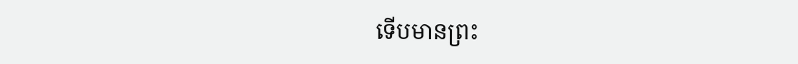ទើបមានព្រះ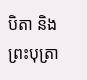បិតា និងព្រះបុត្រា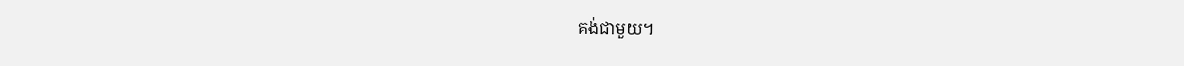គង់ជាមួយ។